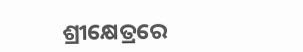ଶ୍ରୀକ୍ଷେତ୍ରରେ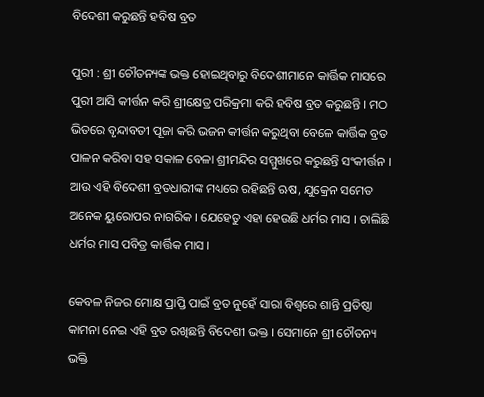ବିଦେଶୀ କରୁଛନ୍ତି ହବିଷ ବ୍ରତ

ପୁରୀ : ଶ୍ରୀ ଚୌତନ୍ୟଙ୍କ ଭକ୍ତ ହୋଇଥିବାରୁ ବିଦେଶୀମାନେ କାର୍ତ୍ତିକ ମାସରେ ପୁରୀ ଆସି କୀର୍ତ୍ତନ କରି ଶ୍ରୀକ୍ଷେତ୍ର ପରିକ୍ରମା କରି ହବିଷ ବ୍ରତ କରୁଛନ୍ତି । ମଠ ଭିତରେ ବୃନ୍ଦାବତୀ ପୂଜା କରି ଭଜନ କୀର୍ତ୍ତନ କରୁଥିବା ବେଳେ କାର୍ତ୍ତିକ ବ୍ରତ ପାଳନ କରିବା ସହ ସକାଳ ବେଳା ଶ୍ରୀମନ୍ଦିର ସମ୍ମୁଖରେ କରୁଛନ୍ତି ସଂକୀର୍ତ୍ତନ । ଆଉ ଏହି ବିଦେଶୀ ବ୍ରତଧାରୀଙ୍କ ମଧ୍ୟରେ ରହିଛନ୍ତି ଋଷ, ଯୁକ୍ରେନ ସମେତ ଅନେକ ୟୁରୋପର ନାଗରିକ । ଯେହେତୁ ଏହା ହେଉଛି ଧର୍ମର ମାସ । ଚାଲିଛି ଧର୍ମର ମାସ ପବିତ୍ର କାର୍ତ୍ତିକ ମାସ ।

କେବଳ ନିଜର ମୋକ୍ଷ ପ୍ରାପ୍ତି ପାଇଁ ବ୍ରତ ନୁହେଁ ସାରା ବିଶ୍ୱରେ ଶାନ୍ତି ପ୍ରତିଷ୍ଠା କାମନା ନେଇ ଏହି ବ୍ରତ ରଖିଛନ୍ତି ବିଦେଶୀ ଭକ୍ତ । ସେମାନେ ଶ୍ରୀ ଚୌତନ୍ୟ ଭକ୍ତି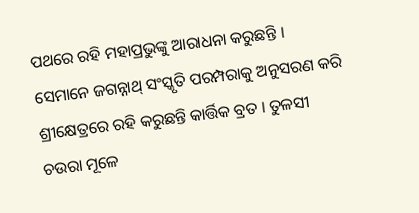ପଥରେ ରହି ମହାପ୍ରଭୁଙ୍କୁ ଆରାଧନା କରୁଛନ୍ତି । ସେମାନେ ଜଗନ୍ନାଥ୍‌ ସଂସ୍କୃତି ପରମ୍ପରାକୁ ଅନୁସରଣ କରି ଶ୍ରୀକ୍ଷେତ୍ରରେ ରହି କରୁଛନ୍ତି କାର୍ତ୍ତିକ ବ୍ରତ । ତୁଳସୀ ଚଉରା ମୂଳେ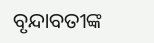ବୃନ୍ଦାବତୀଙ୍କ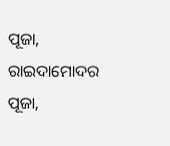ପୂଜା, ରାଇଦାମୋଦର ପୂଜା,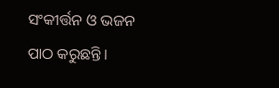ସଂକୀର୍ତ୍ତନ ଓ ଭଜନ ପାଠ କରୁଛନ୍ତି ।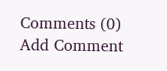Comments (0)
Add Comment